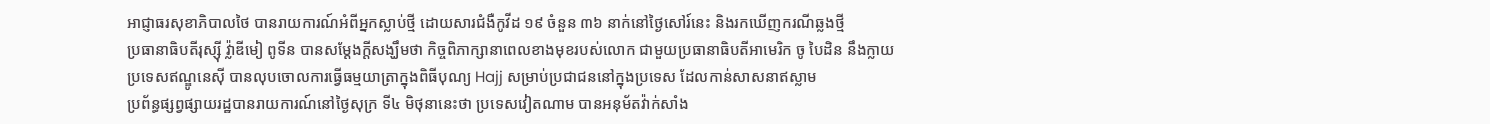អាជ្ញាធរសុខាភិបាលថៃ បានរាយការណ៍អំពីអ្នកស្លាប់ថ្មី ដោយសារជំងឺកូវីដ ១៩ ចំនួន ៣៦ នាក់នៅថ្ងៃសៅរ៍នេះ និងរកឃើញករណីឆ្លងថ្មី
ប្រធានាធិបតីរុស្ស៊ី វ្ល៉ាឌីមៀ ពូទីន បានសម្តែងក្តីសង្ឃឹមថា កិច្ចពិភាក្សានាពេលខាងមុខរបស់លោក ជាមួយប្រធានាធិបតីអាមេរិក ចូ បៃដិន នឹងក្លាយ
ប្រទេសឥណ្ឌូនេស៊ី បានលុបចោលការធ្វើធម្មយាត្រាក្នុងពិធីបុណ្យ Hajj សម្រាប់ប្រជាជននៅក្នុងប្រទេស ដែលកាន់សាសនាឥស្លាម
ប្រព័ន្ធផ្សព្វផ្សាយរដ្ឋបានរាយការណ៍នៅថ្ងៃសុក្រ ទី៤ មិថុនានេះថា ប្រទេសវៀតណាម បានអនុម័តវ៉ាក់សាំង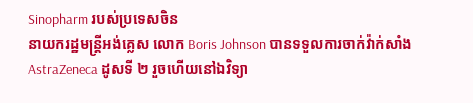Sinopharm របស់ប្រទេសចិន
នាយករដ្ឋមន្រ្តីអង់គ្លេស លោក Boris Johnson បានទទួលការចាក់វ៉ាក់សាំង AstraZeneca ដូសទី ២ រួចហើយនៅឯវិទ្យា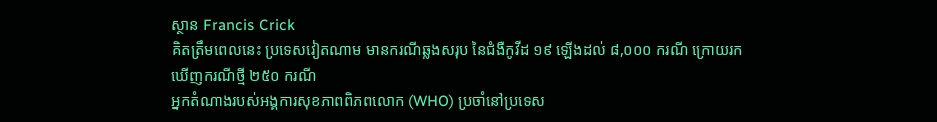ស្ថាន Francis Crick
គិតត្រឹមពេលនេះ ប្រទេសវៀតណាម មានករណីឆ្លងសរុប នៃជំងឺកូវីដ ១៩ ឡើងដល់ ៨,០០០ ករណី ក្រោយរកឃើញករណីថ្មី ២៥០ ករណី
អ្នកតំណាងរបស់អង្គការសុខភាពពិភពលោក (WHO) ប្រចាំនៅប្រទេស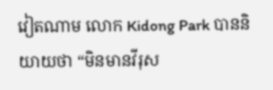វៀតណាម លោក Kidong Park បាននិយាយថា “មិនមានវីរុស